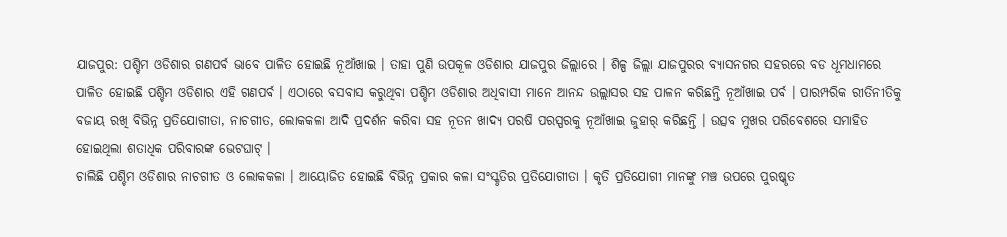ଯାଜପୁର: ପଶ୍ଚିମ ଓଡିଶାର ଗଣପର୍ବ ଭାବେ ପାଳିତ ହୋଇଛି ନୂଆଁଖାଇ । ତାହା ପୁଣି ଉପକୂଳ ଓଡିଶାର ଯାଜପୁର ଜିଲ୍ଲାରେ । ଶିଳ୍ପ ଜିଲ୍ଲା ଯାଜପୁରର ବ୍ୟାସନଗର ସହରରେ ବଡ ଧୂମଧାମରେ ପାଳିତ ହୋଇଛି ପଶ୍ଚିମ ଓଡିଶାର ଏହି ଗଣପର୍ବ । ଏଠାରେ ବସବାସ କରୁଥିବା ପଶ୍ଚିମ ଓଡିଶାର ଅଧିବାସୀ ମାନେ ଆନନ୍ଦ ଉଲ୍ଲାସର ସହ ପାଳନ କରିଛନ୍ତି ନୂଆଁଖାଇ ପର୍ବ । ପାରମ୍ପରିକ ରୀତିନୀତିକୁ ବଜାୟ ରଖି ବିଭିନ୍ନ ପ୍ରତିଯୋଗୀତା, ନାଚଗୀତ, ଲୋକକଳା ଆଦି ପ୍ରଦର୍ଶନ କରିବା ସହ ନୂତନ ଖାଦ୍ୟ ପରଷି ପରସ୍ପରକୁ ନୂଆଁଖାଇ ଜୁହାର୍ କରିଛନ୍ତି । ଉତ୍ସବ ମୁଖର ପରିବେଶରେ ସମାହିତ ହୋଇଥିଲା ଶତାଧିକ ପରିବାରଙ୍କ ଭେଟଘାଟ୍ ।
ଚାଲିଛି ପଶ୍ଚିମ ଓଡିଶାର ନାଚଗୀତ ଓ ଲୋକକଳା । ଆୟୋଜିତ ହୋଇଛି ବିଭିନ୍ନ ପ୍ରକାର କଳା ସଂସ୍କୃତିର ପ୍ରତିଯୋଗୀତା । କୃତି ପ୍ରତିଯୋଗୀ ମାନଙ୍କୁ ମଞ୍ଚ ଉପରେ ପୁରଷ୍କୃତ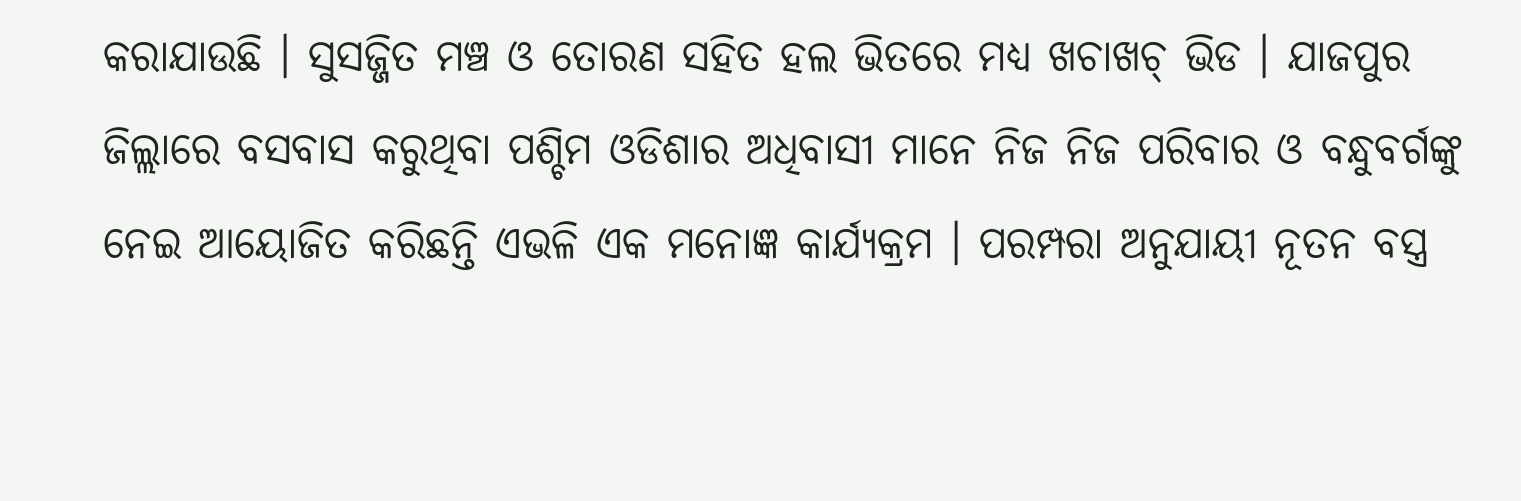କରାଯାଉଛି । ସୁସଜ୍ଜିତ ମଞ୍ଚ ଓ ତୋରଣ ସହିତ ହଲ ଭିତରେ ମଧ୍ୟ ଖଚାଖଚ୍ ଭିଡ । ଯାଜପୁର ଜିଲ୍ଲାରେ ବସବାସ କରୁଥିବା ପଶ୍ଚିମ ଓଡିଶାର ଅଧିବାସୀ ମାନେ ନିଜ ନିଜ ପରିବାର ଓ ବନ୍ଧୁବର୍ଗଙ୍କୁ ନେଇ ଆୟୋଜିତ କରିଛନ୍ତି ଏଭଳି ଏକ ମନୋଜ୍ଞ କାର୍ଯ୍ୟକ୍ରମ । ପରମ୍ପରା ଅନୁଯାୟୀ ନୂତନ ବସ୍ତ୍ର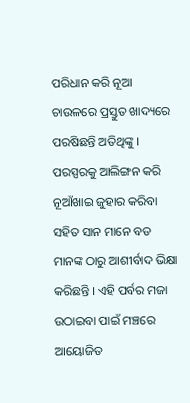ପରିଧାନ କରି ନୂଆ ଚାଉଳରେ ପ୍ରସ୍ତୁତ ଖାଦ୍ୟରେ ପରଷିଛନ୍ତି ଅତିଥିଙ୍କୁ । ପରସ୍ପରକୁ ଆଲିଙ୍ଗନ କରି ନୂଆଁଖାଇ ଜୁହାର କରିବା ସହିତ ସାନ ମାନେ ବଡ ମାନଙ୍କ ଠାରୁ ଆଶୀର୍ବାଦ ଭିକ୍ଷା କରିଛନ୍ତି । ଏହି ପର୍ବର ମଜା ଉଠାଇବା ପାଇଁ ମଞ୍ଚରେ ଆୟୋଜିତ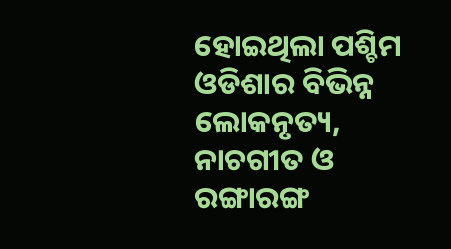ହୋଇଥିଲା ପଶ୍ଚିମ ଓଡିଶାର ବିଭିନ୍ନ ଲୋକନୃତ୍ୟ, ନାଚଗୀତ ଓ ରଙ୍ଗାରଙ୍ଗ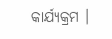କାର୍ଯ୍ୟକ୍ରମ ।